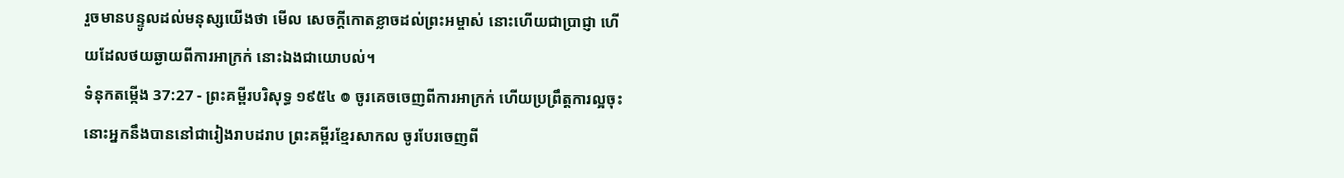រួចមានបន្ទូលដល់មនុស្សយើងថា មើល សេចក្ដីកោតខ្លាចដល់ព្រះអម្ចាស់ នោះហើយជាប្រាជ្ញា ហើយដែលថយឆ្ងាយពីការអាក្រក់ នោះឯងជាយោបល់។
ទំនុកតម្កើង 37:27 - ព្រះគម្ពីរបរិសុទ្ធ ១៩៥៤ ៙ ចូរគេចចេញពីការអាក្រក់ ហើយប្រព្រឹត្តការល្អចុះ នោះអ្នកនឹងបាននៅជារៀងរាបដរាប ព្រះគម្ពីរខ្មែរសាកល ចូរបែរចេញពី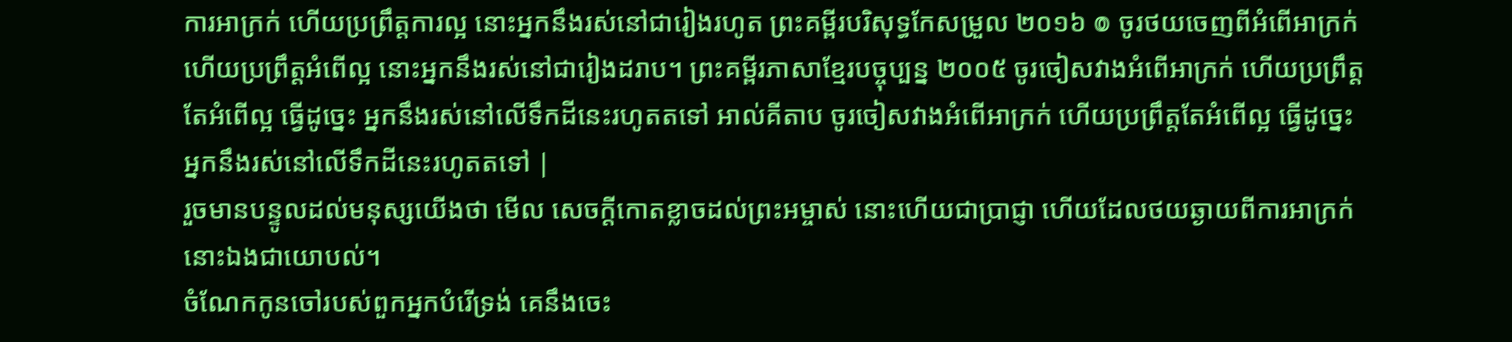ការអាក្រក់ ហើយប្រព្រឹត្តការល្អ នោះអ្នកនឹងរស់នៅជារៀងរហូត ព្រះគម្ពីរបរិសុទ្ធកែសម្រួល ២០១៦ ៙ ចូរថយចេញពីអំពើអាក្រក់ ហើយប្រព្រឹត្តអំពើល្អ នោះអ្នកនឹងរស់នៅជារៀងដរាប។ ព្រះគម្ពីរភាសាខ្មែរបច្ចុប្បន្ន ២០០៥ ចូរចៀសវាងអំពើអាក្រក់ ហើយប្រព្រឹត្តតែអំពើល្អ ធ្វើដូច្នេះ អ្នកនឹងរស់នៅលើទឹកដីនេះរហូតតទៅ អាល់គីតាប ចូរចៀសវាងអំពើអាក្រក់ ហើយប្រព្រឹត្តតែអំពើល្អ ធ្វើដូច្នេះ អ្នកនឹងរស់នៅលើទឹកដីនេះរហូតតទៅ |
រួចមានបន្ទូលដល់មនុស្សយើងថា មើល សេចក្ដីកោតខ្លាចដល់ព្រះអម្ចាស់ នោះហើយជាប្រាជ្ញា ហើយដែលថយឆ្ងាយពីការអាក្រក់ នោះឯងជាយោបល់។
ចំណែកកូនចៅរបស់ពួកអ្នកបំរើទ្រង់ គេនឹងចេះ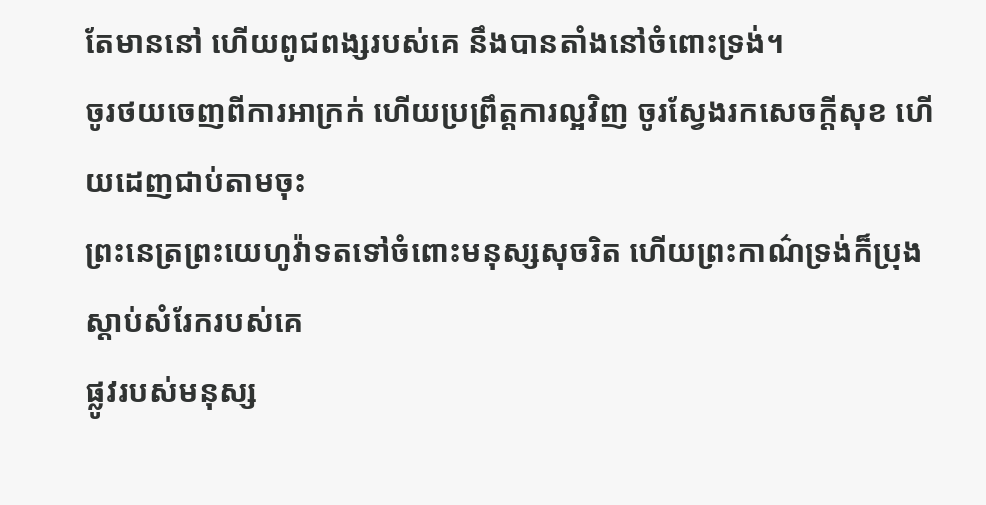តែមាននៅ ហើយពូជពង្សរបស់គេ នឹងបានតាំងនៅចំពោះទ្រង់។
ចូរថយចេញពីការអាក្រក់ ហើយប្រព្រឹត្តការល្អវិញ ចូរស្វែងរកសេចក្ដីសុខ ហើយដេញជាប់តាមចុះ
ព្រះនេត្រព្រះយេហូវ៉ាទតទៅចំពោះមនុស្សសុចរិត ហើយព្រះកាណ៌ទ្រង់ក៏ប្រុងស្តាប់សំរែករបស់គេ
ផ្លូវរបស់មនុស្ស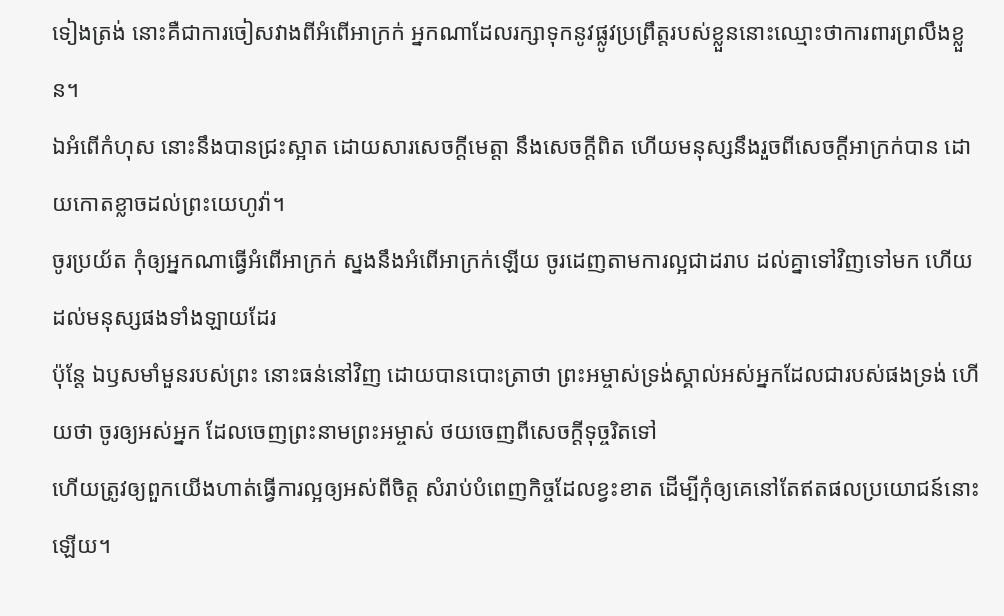ទៀងត្រង់ នោះគឺជាការចៀសវាងពីអំពើអាក្រក់ អ្នកណាដែលរក្សាទុកនូវផ្លូវប្រព្រឹត្តរបស់ខ្លួននោះឈ្មោះថាការពារព្រលឹងខ្លួន។
ឯអំពើកំហុស នោះនឹងបានជ្រះស្អាត ដោយសារសេចក្ដីមេត្តា នឹងសេចក្ដីពិត ហើយមនុស្សនឹងរួចពីសេចក្ដីអាក្រក់បាន ដោយកោតខ្លាចដល់ព្រះយេហូវ៉ា។
ចូរប្រយ័ត កុំឲ្យអ្នកណាធ្វើអំពើអាក្រក់ ស្នងនឹងអំពើអាក្រក់ឡើយ ចូរដេញតាមការល្អជាដរាប ដល់គ្នាទៅវិញទៅមក ហើយដល់មនុស្សផងទាំងឡាយដែរ
ប៉ុន្តែ ឯឫសមាំមួនរបស់ព្រះ នោះធន់នៅវិញ ដោយបានបោះត្រាថា ព្រះអម្ចាស់ទ្រង់ស្គាល់អស់អ្នកដែលជារបស់ផងទ្រង់ ហើយថា ចូរឲ្យអស់អ្នក ដែលចេញព្រះនាមព្រះអម្ចាស់ ថយចេញពីសេចក្ដីទុច្ចរិតទៅ
ហើយត្រូវឲ្យពួកយើងហាត់ធ្វើការល្អឲ្យអស់ពីចិត្ត សំរាប់បំពេញកិច្ចដែលខ្វះខាត ដើម្បីកុំឲ្យគេនៅតែឥតផលប្រយោជន៍នោះឡើយ។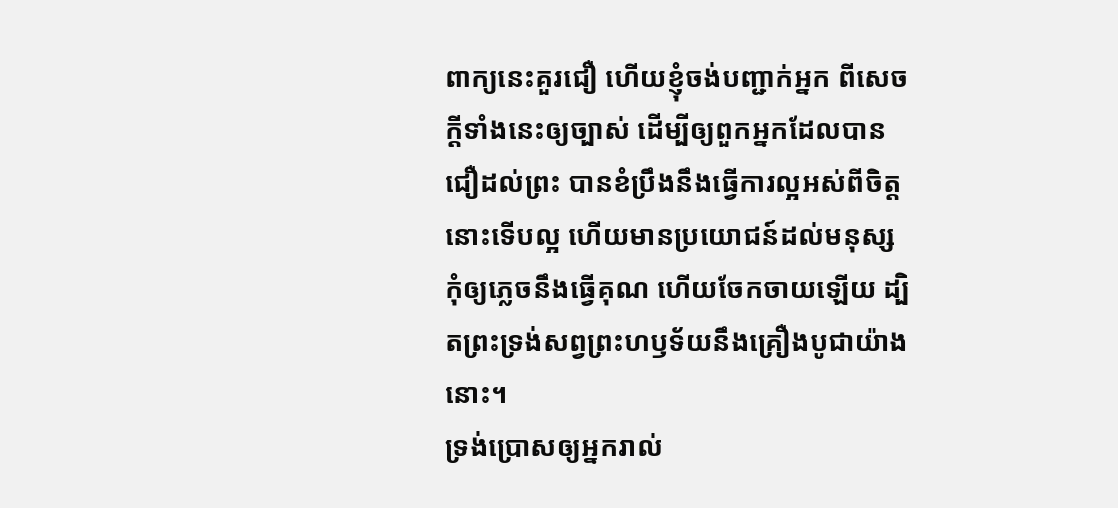ពាក្យនេះគួរជឿ ហើយខ្ញុំចង់បញ្ជាក់អ្នក ពីសេចក្ដីទាំងនេះឲ្យច្បាស់ ដើម្បីឲ្យពួកអ្នកដែលបានជឿដល់ព្រះ បានខំប្រឹងនឹងធ្វើការល្អអស់ពីចិត្ត នោះទើបល្អ ហើយមានប្រយោជន៍ដល់មនុស្ស
កុំឲ្យភ្លេចនឹងធ្វើគុណ ហើយចែកចាយឡើយ ដ្បិតព្រះទ្រង់សព្វព្រះហឫទ័យនឹងគ្រឿងបូជាយ៉ាងនោះ។
ទ្រង់ប្រោសឲ្យអ្នករាល់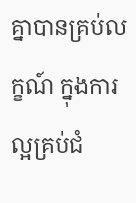គ្នាបានគ្រប់លក្ខណ៍ ក្នុងការល្អគ្រប់ជំ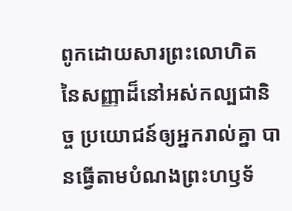ពូកដោយសារព្រះលោហិត នៃសញ្ញាដ៏នៅអស់កល្បជានិច្ច ប្រយោជន៍ឲ្យអ្នករាល់គ្នា បានធ្វើតាមបំណងព្រះហឫទ័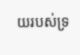យរបស់ទ្រ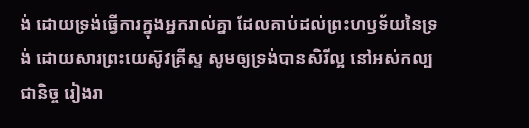ង់ ដោយទ្រង់ធ្វើការក្នុងអ្នករាល់គ្នា ដែលគាប់ដល់ព្រះហឫទ័យនៃទ្រង់ ដោយសារព្រះយេស៊ូវគ្រីស្ទ សូមឲ្យទ្រង់បានសិរីល្អ នៅអស់កល្បជានិច្ច រៀងរា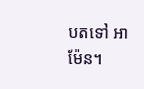បតទៅ អាម៉ែន។